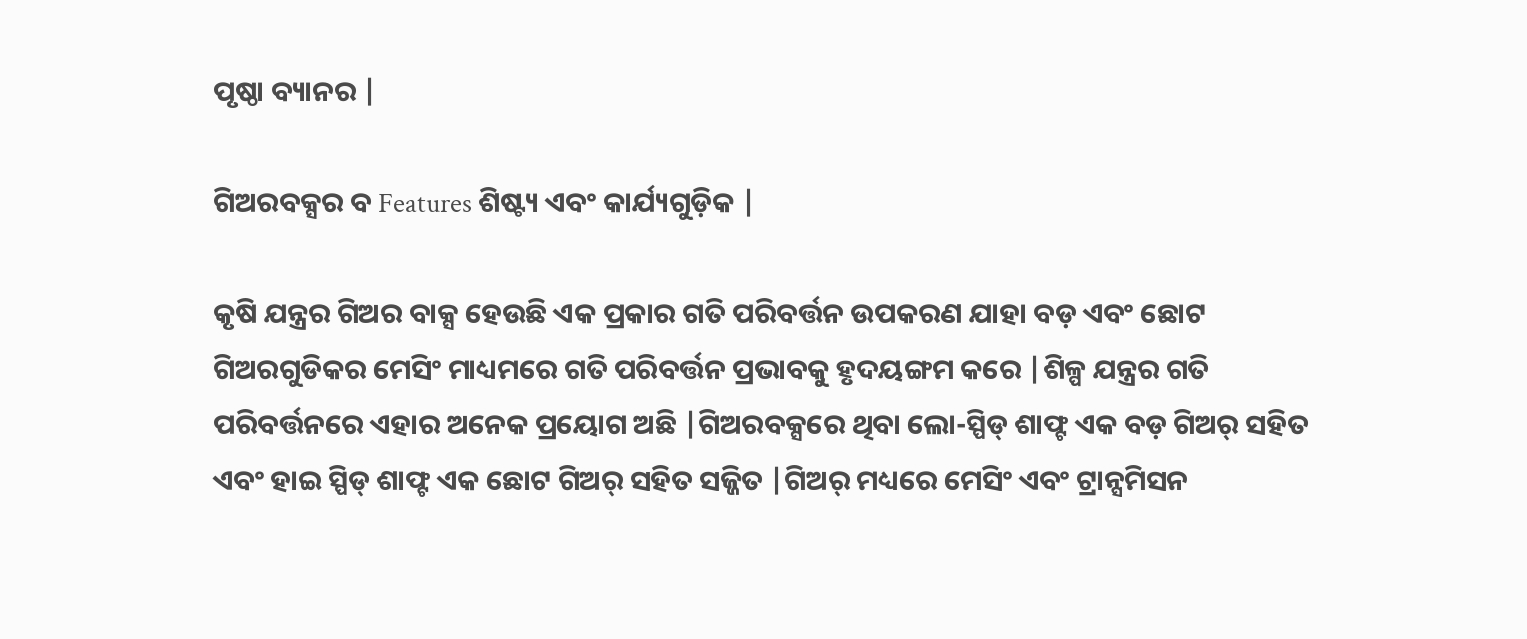ପୃଷ୍ଠା ବ୍ୟାନର |

ଗିଅରବକ୍ସର ବ Features ଶିଷ୍ଟ୍ୟ ଏବଂ କାର୍ଯ୍ୟଗୁଡ଼ିକ |

କୃଷି ଯନ୍ତ୍ରର ଗିଅର ବାକ୍ସ ହେଉଛି ଏକ ପ୍ରକାର ଗତି ପରିବର୍ତ୍ତନ ଉପକରଣ ଯାହା ବଡ଼ ଏବଂ ଛୋଟ ଗିଅରଗୁଡିକର ମେସିଂ ମାଧ୍ୟମରେ ଗତି ପରିବର୍ତ୍ତନ ପ୍ରଭାବକୁ ହୃଦୟଙ୍ଗମ କରେ |ଶିଳ୍ପ ଯନ୍ତ୍ରର ଗତି ପରିବର୍ତ୍ତନରେ ଏହାର ଅନେକ ପ୍ରୟୋଗ ଅଛି |ଗିଅରବକ୍ସରେ ଥିବା ଲୋ-ସ୍ପିଡ୍ ଶାଫ୍ଟ ଏକ ବଡ଼ ଗିଅର୍ ସହିତ ଏବଂ ହାଇ ସ୍ପିଡ୍ ଶାଫ୍ଟ ଏକ ଛୋଟ ଗିଅର୍ ସହିତ ସଜ୍ଜିତ |ଗିଅର୍ ମଧ୍ୟରେ ମେସିଂ ଏବଂ ଟ୍ରାନ୍ସମିସନ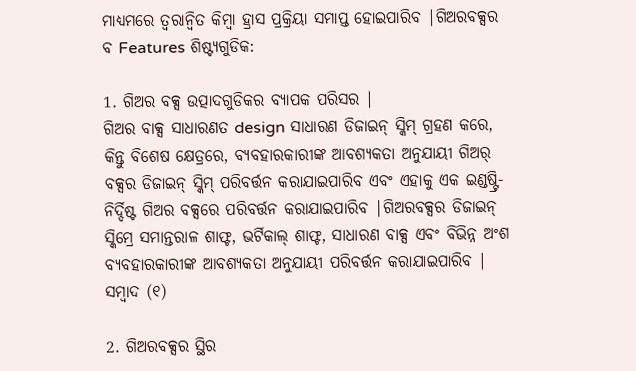ମାଧ୍ୟମରେ ତ୍ୱରାନ୍ୱିତ କିମ୍ବା ହ୍ରାସ ପ୍ରକ୍ରିୟା ସମାପ୍ତ ହୋଇପାରିବ |ଗିଅରବକ୍ସର ବ Features ଶିଷ୍ଟ୍ୟଗୁଡିକ:

1. ଗିଅର ବକ୍ସ ଉତ୍ପାଦଗୁଡିକର ବ୍ୟାପକ ପରିସର |
ଗିଅର ବାକ୍ସ ସାଧାରଣତ design ସାଧାରଣ ଡିଜାଇନ୍ ସ୍କିମ୍ ଗ୍ରହଣ କରେ, କିନ୍ତୁ ବିଶେଷ କ୍ଷେତ୍ରରେ, ବ୍ୟବହାରକାରୀଙ୍କ ଆବଶ୍ୟକତା ଅନୁଯାୟୀ ଗିଅର୍ ବକ୍ସର ଡିଜାଇନ୍ ସ୍କିମ୍ ପରିବର୍ତ୍ତନ କରାଯାଇପାରିବ ଏବଂ ଏହାକୁ ଏକ ଇଣ୍ଡଷ୍ଟ୍ରି-ନିର୍ଦ୍ଦିଷ୍ଟ ଗିଅର ବକ୍ସରେ ପରିବର୍ତ୍ତନ କରାଯାଇପାରିବ |ଗିଅରବକ୍ସର ଡିଜାଇନ୍ ସ୍କିମ୍ରେ ସମାନ୍ତରାଳ ଶାଫ୍ଟ, ଭର୍ଟିକାଲ୍ ଶାଫ୍ଟ, ସାଧାରଣ ବାକ୍ସ ଏବଂ ବିଭିନ୍ନ ଅଂଶ ବ୍ୟବହାରକାରୀଙ୍କ ଆବଶ୍ୟକତା ଅନୁଯାୟୀ ପରିବର୍ତ୍ତନ କରାଯାଇପାରିବ |
ସମ୍ବାଦ (୧)

2. ଗିଅରବକ୍ସର ସ୍ଥିର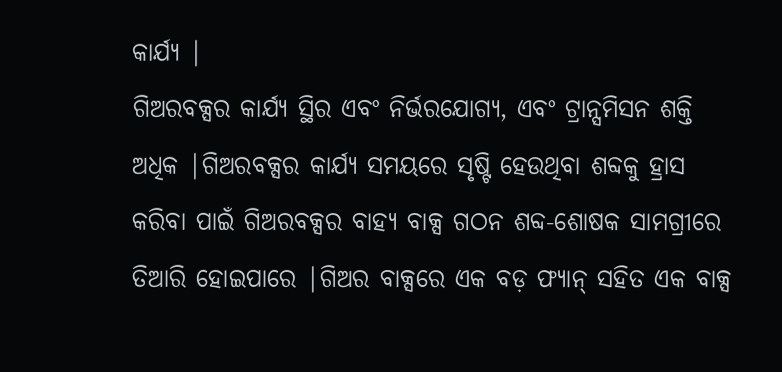କାର୍ଯ୍ୟ |
ଗିଅରବକ୍ସର କାର୍ଯ୍ୟ ସ୍ଥିର ଏବଂ ନିର୍ଭରଯୋଗ୍ୟ, ଏବଂ ଟ୍ରାନ୍ସମିସନ ଶକ୍ତି ଅଧିକ |ଗିଅରବକ୍ସର କାର୍ଯ୍ୟ ସମୟରେ ସୃଷ୍ଟି ହେଉଥିବା ଶବ୍ଦକୁ ହ୍ରାସ କରିବା ପାଇଁ ଗିଅରବକ୍ସର ବାହ୍ୟ ବାକ୍ସ ଗଠନ ଶବ୍ଦ-ଶୋଷକ ସାମଗ୍ରୀରେ ତିଆରି ହୋଇପାରେ |ଗିଅର ବାକ୍ସରେ ଏକ ବଡ଼ ଫ୍ୟାନ୍ ସହିତ ଏକ ବାକ୍ସ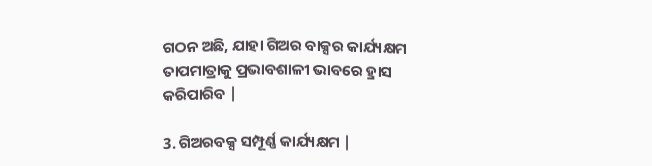ଗଠନ ଅଛି, ଯାହା ଗିଅର ବାକ୍ସର କାର୍ଯ୍ୟକ୍ଷମ ତାପମାତ୍ରାକୁ ପ୍ରଭାବଶାଳୀ ଭାବରେ ହ୍ରାସ କରିପାରିବ |

3. ଗିଅରବକ୍ସ ସମ୍ପୂର୍ଣ୍ଣ କାର୍ଯ୍ୟକ୍ଷମ |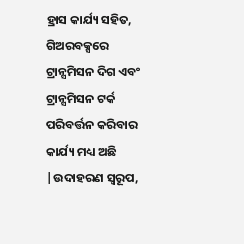ହ୍ରାସ କାର୍ଯ୍ୟ ସହିତ, ଗିଅରବକ୍ସରେ ଟ୍ରାନ୍ସମିସନ ଦିଗ ଏବଂ ଟ୍ରାନ୍ସମିସନ ଟର୍କ ପରିବର୍ତ୍ତନ କରିବାର କାର୍ଯ୍ୟ ମଧ୍ୟ ଅଛି |ଉଦାହରଣ ସ୍ୱରୂପ,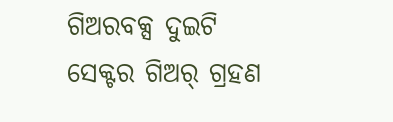ଗିଅରବକ୍ସ ଦୁଇଟି ସେକ୍ଟର ଗିଅର୍ ଗ୍ରହଣ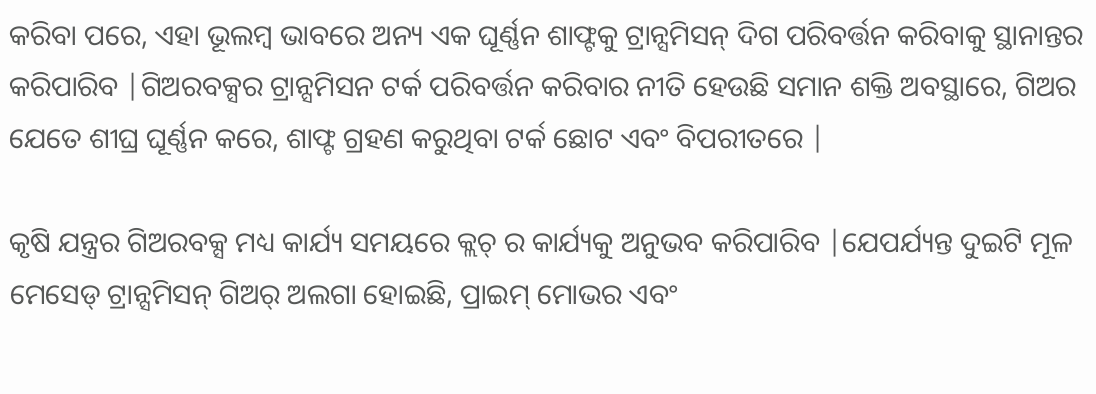କରିବା ପରେ, ଏହା ଭୂଲମ୍ବ ଭାବରେ ଅନ୍ୟ ଏକ ଘୂର୍ଣ୍ଣନ ଶାଫ୍ଟକୁ ଟ୍ରାନ୍ସମିସନ୍ ଦିଗ ପରିବର୍ତ୍ତନ କରିବାକୁ ସ୍ଥାନାନ୍ତର କରିପାରିବ |ଗିଅରବକ୍ସର ଟ୍ରାନ୍ସମିସନ ଟର୍କ ପରିବର୍ତ୍ତନ କରିବାର ନୀତି ହେଉଛି ସମାନ ଶକ୍ତି ଅବସ୍ଥାରେ, ଗିଅର ଯେତେ ଶୀଘ୍ର ଘୂର୍ଣ୍ଣନ କରେ, ଶାଫ୍ଟ ଗ୍ରହଣ କରୁଥିବା ଟର୍କ ଛୋଟ ଏବଂ ବିପରୀତରେ |

କୃଷି ଯନ୍ତ୍ରର ଗିଅରବକ୍ସ ମଧ୍ୟ କାର୍ଯ୍ୟ ସମୟରେ କ୍ଲଚ୍ ର କାର୍ଯ୍ୟକୁ ଅନୁଭବ କରିପାରିବ |ଯେପର୍ଯ୍ୟନ୍ତ ଦୁଇଟି ମୂଳ ମେସେଡ୍ ଟ୍ରାନ୍ସମିସନ୍ ଗିଅର୍ ଅଲଗା ହୋଇଛି, ପ୍ରାଇମ୍ ମୋଭର ଏବଂ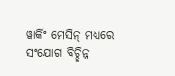ୱାର୍କିଂ ମେସିନ୍ ମଧ୍ୟରେ ସଂଯୋଗ ବିଚ୍ଛିନ୍ନ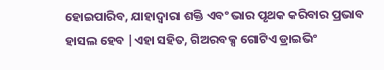ହୋଇପାରିବ, ଯାହାଦ୍ୱାରା ଶକ୍ତି ଏବଂ ଭାର ପୃଥକ କରିବାର ପ୍ରଭାବ ହାସଲ ହେବ |ଏହା ସହିତ, ଗିଅରବକ୍ସ ଗୋଟିଏ ଡ୍ରାଇଭିଂ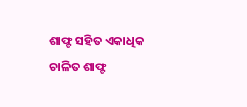ଶାଫ୍ଟ ସହିତ ଏକାଧିକ ଚାଳିତ ଶାଫ୍ଟ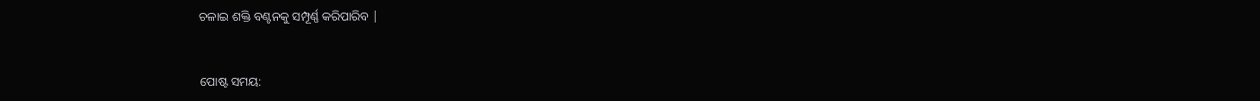ଚଳାଇ ଶକ୍ତି ବଣ୍ଟନକୁ ସମ୍ପୂର୍ଣ୍ଣ କରିପାରିବ |


ପୋଷ୍ଟ ସମୟ: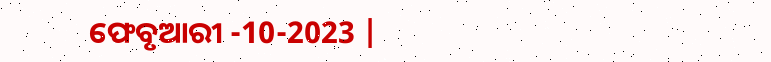ଫେବୃଆରୀ -10-2023 |